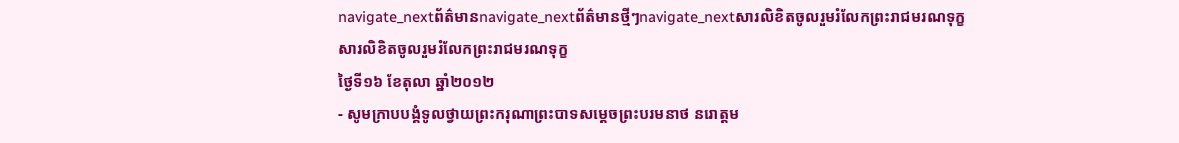navigate_nextព័ត៌មានnavigate_nextព័ត៌មានថ្មីៗnavigate_nextសារលិខិតចូលរួមរំលែកព្រះរាជមរណទុក្ខ
សារលិខិតចូលរួមរំលែកព្រះរាជមរណទុក្ខ
ថ្ងៃទី១៦ ខែតុលា ឆ្នាំ២០១២
- សូមក្រាបបង្គំទូលថ្វាយព្រះករុណាព្រះបាទសម្តេចព្រះបរមនាថ នរោត្តម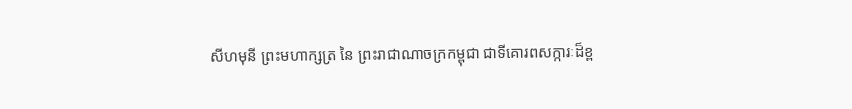សីហមុនី ព្រះមហាក្សត្រ នៃ ព្រះរាជាណាចក្រកម្ពុជា ជាទីគោរពសក្ការៈដ៏ខ្ព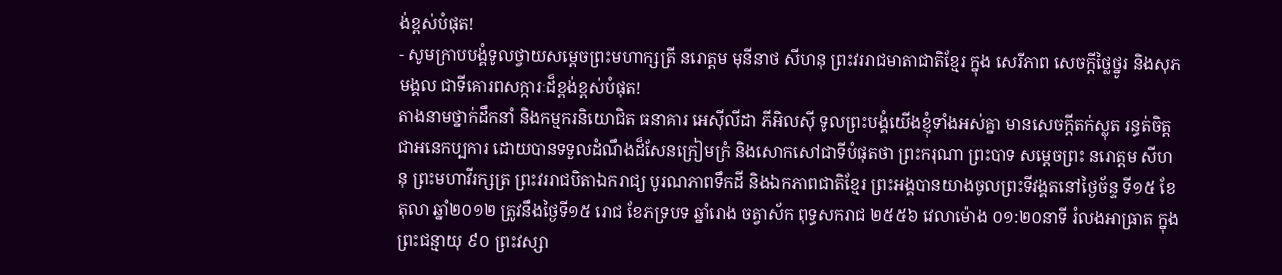ង់ខ្ពស់បំផុត!
- សូមក្រាបបង្គំទូលថ្វាយសម្តេចព្រះមហាក្សត្រី នរោត្តម មុនីនាថ សីហនុ ព្រះវររាជមាតាជាតិខ្មែរ ក្នុង សេរីភាព សេចក្តីថ្លៃថ្នូរ និងសុភមង្គល ជាទីគោរពសក្ការៈដ៏ខ្ពង់ខ្ពស់បំផុត!
តាងនាមថ្នាក់ដឹកនាំ និងកម្មករនិយោជិត ធនាគារ អេស៊ីលីដា ភីអិលស៊ី ទូលព្រះបង្គំយើងខ្ញុំទាំងអស់គ្នា មានសេចក្តីតក់ស្លុត រន្ធត់ចិត្តជាអនេកប្បការ ដោយបានទទួលដំណឹងដ៏សែនក្រៀមក្រំ និងសោកសៅជាទីបំផុតថា ព្រះករុណា ព្រះបាទ សម្តេចព្រះ នរោត្តម សីហនុ ព្រះមហាវីរក្សត្រ ព្រះវររាជបិតាឯករាជ្យ បូរណភាពទឹកដី និងឯកភាពជាតិខ្មែរ ព្រះអង្គបានយាងចូលព្រះទីវង្គតនៅថ្ងៃច័ន្ទ ទី១៥ ខែតុលា ឆ្នាំ២០១២ ត្រូវនឹងថ្ងៃទី១៥ រោជ ខែភទ្របទ ឆ្នាំរោង ចត្វាស័ក ពុទ្ធសករាជ ២៥៥៦ វេលាម៉ោង ០១:២០នាទី រំលងអាធ្រាត ក្នុងព្រះជន្មាយុ ៩០ ព្រះវស្សា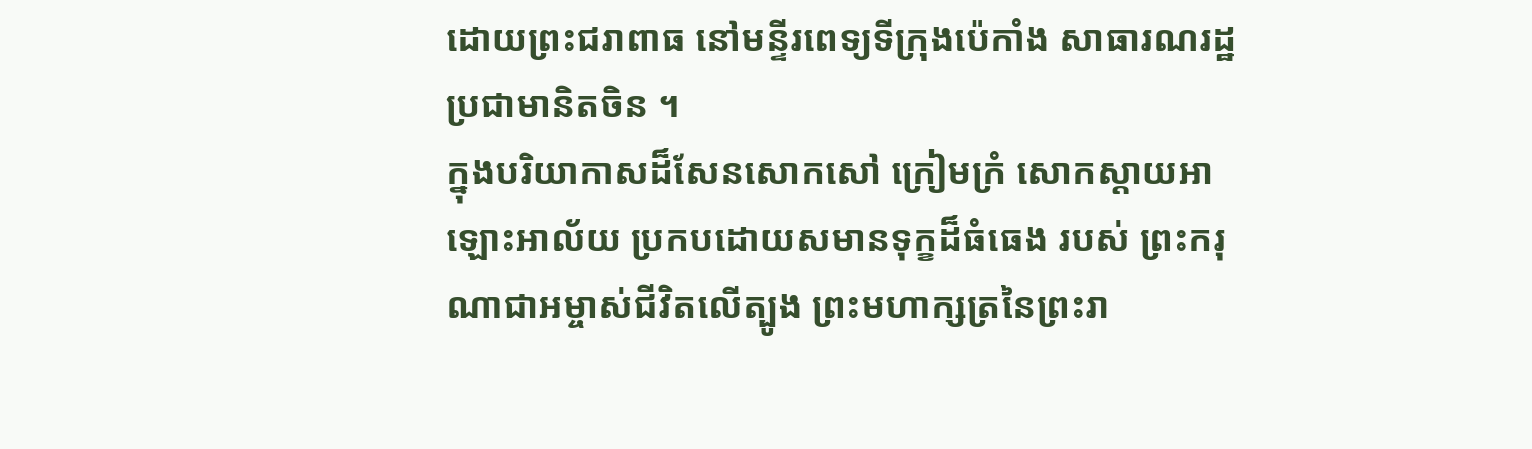ដោយព្រះជរាពាធ នៅមន្ទីរពេទ្យទីក្រុងប៉េកាំង សាធារណរដ្ឋប្រជាមានិតចិន ។
ក្នុងបរិយាកាសដ៏សែនសោកសៅ ក្រៀមក្រំ សោកស្តាយអាឡោះអាល័យ ប្រកបដោយសមានទុក្ខដ៏ធំធេង របស់ ព្រះករុណាជាអម្ចាស់ជីវិតលើត្បូង ព្រះមហាក្សត្រនៃព្រះរា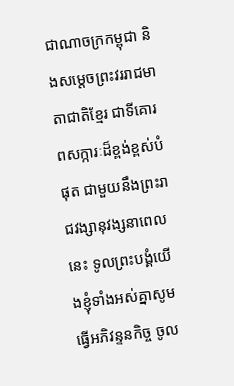ជាណាចក្រកម្ពុជា និងសម្តេចព្រះវររាជមាតាជាតិខ្មែរ ជាទីគោរពសក្ការៈដ៏ខ្ពង់ខ្ពស់បំផុត ជាមួយនឹងព្រះរាជវង្សានុវង្សនាពេលនេះ ទូលព្រះបង្គំយើងខ្ញុំទាំងអស់គ្នាសូមធ្វើអភិវន្ទនកិច្ច ចូល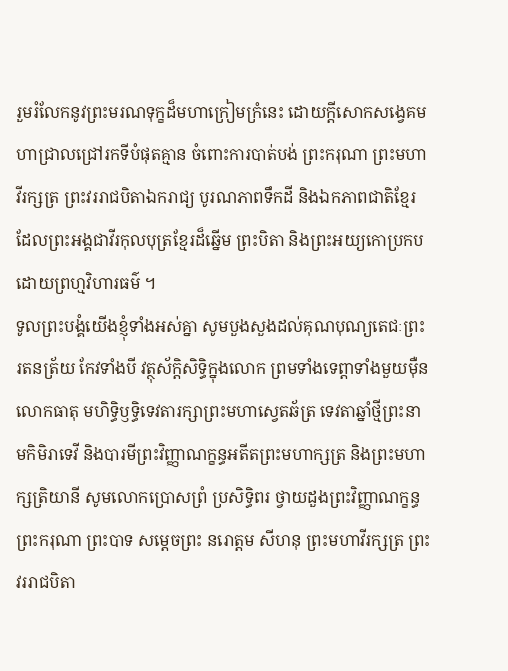រួមរំលែកនូវព្រះមរណទុក្ខដ៏មហាក្រៀមក្រំនេះ ដោយក្តីសោកសង្វេគមហាជ្រាលជ្រៅរកទីបំផុតគ្មាន ចំពោះការបាត់បង់ ព្រះករុណា ព្រះមហាវីរក្សត្រ ព្រះវររាជបិតាឯករាជ្យ បូរណភាពទឹកដី និងឯកភាពជាតិខ្មែរ ដែលព្រះអង្គជាវីរកុលបុត្រខ្មែរដ៏ឆ្នើម ព្រះបិតា និងព្រះអយ្យកោប្រកបដោយព្រហ្មវិហារធម៌ ។
ទូលព្រះបង្គំយើងខ្ញុំទាំងអស់គ្នា សូមបួងសួងដល់គុណបុណ្យតេជៈព្រះរតនត្រ័យ កែវទាំងបី វត្ថុស័ក្តិសិទ្ធិក្នុងលោក ព្រមទាំងទេព្តាទាំងមួយម៉ឺនលោកធាតុ មហិទ្ធិឫទ្ធិទេវតារក្សាព្រះមហាស្វេតឆ័ត្រ ទេវតាឆ្នាំថ្មីព្រះនាមកិមិរាទេវី និងបារមីព្រះវិញ្ញាណក្ខន្ធអតីតព្រះមហាក្សត្រ និងព្រះមហាក្សត្រិយានី សូមលោកប្រោសព្រំ ប្រសិទ្ធិពរ ថ្វាយដួងព្រះវិញ្ញាណក្ខន្ធ ព្រះករុណា ព្រះបាទ សម្តេចព្រះ នរោត្តម សីហនុ ព្រះមហាវីរក្សត្រ ព្រះវររាជបិតា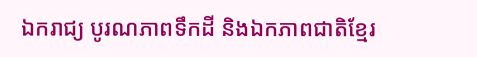ឯករាជ្យ បូរណភាពទឹកដី និងឯកភាពជាតិខ្មែរ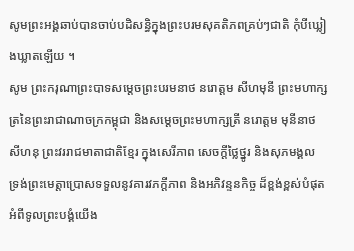សូមព្រះអង្គឆាប់បានចាប់បដិសន្ធិក្នុងព្រះបរមសុគតិភពគ្រប់ៗជាតិ កុំបីឃ្លៀងឃ្លាតឡើយ ។
សូម ព្រះករុណាព្រះបាទសម្តេចព្រះបរមនាថ នរោត្តម សីហមុនី ព្រះមហាក្សត្រនៃព្រះរាជាណាចក្រកម្ពុជា និងសម្តេចព្រះមហាក្សត្រី នរោត្តម មុនីនាថ សីហនុ ព្រះវររាជមាតាជាតិខ្មែរ ក្នុងសេរីភាព សេចក្តីថ្លៃថ្នូរ និងសុភមង្គល ទ្រង់ព្រះមេត្តាប្រោសទទួលនូវគារវភក្តីភាព និងអភិវន្ទនកិច្ច ដ៏ខ្ពង់ខ្ពស់បំផុតអំពីទូលព្រះបង្គំយើង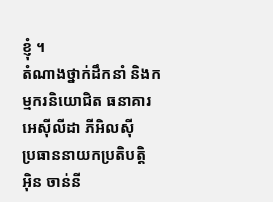ខ្ញុំ ។
តំណាងថ្នាក់ដឹកនាំ និងកម្មករនិយោជិត ធនាគារ អេស៊ីលីដា ភីអិលស៊ី
ប្រធាននាយកប្រតិបត្តិ
អ៊ិន ចាន់នី